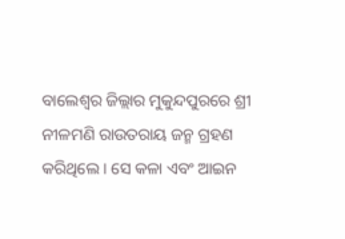ବାଲେଶ୍ୱର ଜିଲ୍ଲାର ମୁକୁନ୍ଦପୁରରେ ଶ୍ରୀ ନୀଳମଣି ରାଉତରାୟ ଜନ୍ମ ଗ୍ରହଣ କରିଥିଲେ । ସେ କଳା ଏବଂ ଆଇନ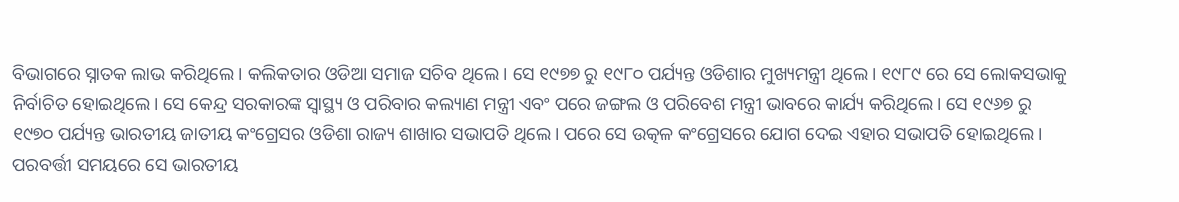ବିଭାଗରେ ସ୍ନାତକ ଲାଭ କରିଥିଲେ । କଲିକତାର ଓଡିଆ ସମାଜ ସଚିବ ଥିଲେ। ସେ ୧୯୭୭ ରୁ ୧୯୮୦ ପର୍ଯ୍ୟନ୍ତ ଓଡିଶାର ମୁଖ୍ୟମନ୍ତ୍ରୀ ଥିଲେ। ୧୯୮୯ ରେ ସେ ଲୋକସଭାକୁ ନିର୍ବାଚିତ ହୋଇଥିଲେ। ସେ କେନ୍ଦ୍ର ସରକାରଙ୍କ ସ୍ୱାସ୍ଥ୍ୟ ଓ ପରିବାର କଲ୍ୟାଣ ମନ୍ତ୍ରୀ ଏବଂ ପରେ ଜଙ୍ଗଲ ଓ ପରିବେଶ ମନ୍ତ୍ରୀ ଭାବରେ କାର୍ଯ୍ୟ କରିଥିଲେ। ସେ ୧୯୬୭ ରୁ ୧୯୭୦ ପର୍ଯ୍ୟନ୍ତ ଭାରତୀୟ ଜାତୀୟ କଂଗ୍ରେସର ଓଡିଶା ରାଜ୍ୟ ଶାଖାର ସଭାପତି ଥିଲେ। ପରେ ସେ ଉତ୍କଳ କଂଗ୍ରେସରେ ଯୋଗ ଦେଇ ଏହାର ସଭାପତି ହୋଇଥିଲେ। ପରବର୍ତ୍ତୀ ସମୟରେ ସେ ଭାରତୀୟ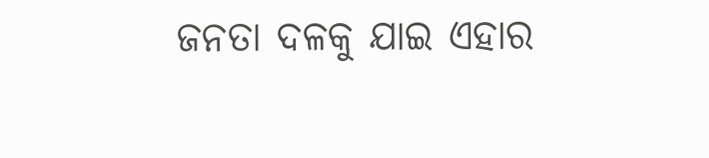ଜନତା ଦଳକୁ ଯାଇ ଏହାର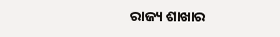ରାଜ୍ୟ ଶାଖାର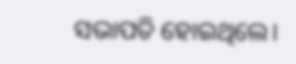ସଭାପତି ହୋଇଥିଲେ।